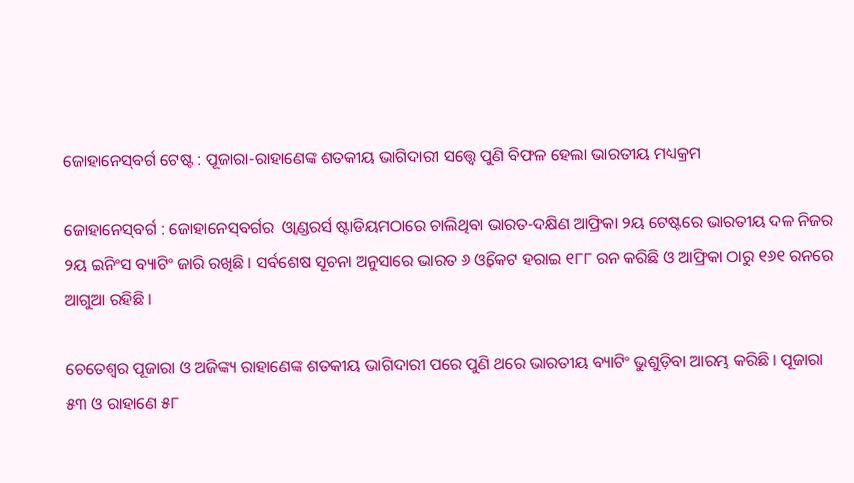ଜୋହାନେସ୍‌ବର୍ଗ ଟେଷ୍ଟ : ପୂଜାରା-ରାହାଣେଙ୍କ ଶତକୀୟ ଭାଗିଦାରୀ ସତ୍ତ୍ବେ ପୁଣି ବିଫଳ ହେଲା ଭାରତୀୟ ମଧ୍ୟକ୍ରମ

ଜୋହାନେସ୍‌ବର୍ଗ : ଜୋହାନେସ୍‌ବର୍ଗର  ଓ୍ବାଣ୍ଡରର୍ସ ଷ୍ଟାଡିୟମଠାରେ ଚାଲିଥିବା ଭାରତ-ଦକ୍ଷିଣ ଆଫ୍ରିକା ୨ୟ ଟେଷ୍ଟରେ ଭାରତୀୟ ଦଳ ନିଜର ୨ୟ ଇନିଂସ ବ୍ୟାଟିଂ ଜାରି ରଖିଛି । ସର୍ବଶେଷ ସୂଚନା ଅନୁସାରେ ଭାରତ ୬ ଓ୍ବିକେଟ ହରାଇ ୧୮୮ ରନ କରିଛି ଓ ଆଫ୍ରିକା ଠାରୁ ୧୬୧ ରନରେ ଆଗୁଆ ରହିଛି ।

ଚେତେଶ୍ବର ପୂଜାରା ଓ ଅଜିଙ୍କ୍ୟ ରାହାଣେଙ୍କ ଶତକୀୟ ଭାଗିଦାରୀ ପରେ ପୁଣି ଥରେ ଭାରତୀୟ ବ୍ୟାଟିଂ ଭୁଶୁଡ଼ିବା ଆରମ୍ଭ କରିଛି । ପୂଜାରା ୫୩ ଓ ରାହାଣେ ୫୮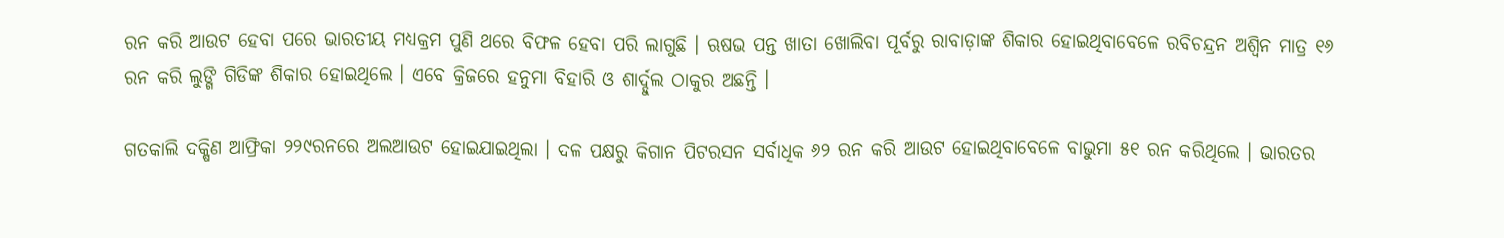ରନ କରି ଆଉଟ ହେବା ପରେ ଭାରତୀୟ ମଧ୍ୟକ୍ରମ ପୁଣି ଥରେ ବିଫଳ ହେବା ପରି ଲାଗୁଛି । ଋଷଭ ପନ୍ତ ଖାତା ଖୋଲିବା ପୂର୍ବରୁ ରାବାଡ଼ାଙ୍କ ଶିକାର ହୋଇଥିବାବେଳେ ରବିଚନ୍ଦ୍ରନ ଅଶ୍ବିନ ମାତ୍ର ୧୬ ରନ କରି ଲୁଙ୍ଗି ଗିଡିଙ୍କ ଶିକାର ହୋଇଥିଲେ । ଏବେ କ୍ରିଜରେ ହନୁମା ବିହାରି ଓ ଶାର୍ଦ୍ଦୁଲ ଠାକୁର ଅଛନ୍ତି ।

ଗତକାଲି ଦକ୍ଷିଣ ଆଫ୍ରିକା ୨୨୯ରନରେ ଅଲଆଉଟ ହୋଇଯାଇଥିଲା । ଦଳ ପକ୍ଷରୁ କିଗାନ ପିଟରସନ ସର୍ବାଧିକ ୬୨ ରନ କରି ଆଉଟ ହୋଇଥିବାବେଳେ ବାଭୁମା ୫୧ ରନ କରିଥିଲେ । ଭାରତର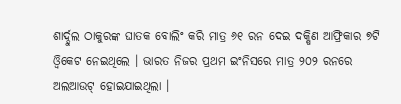ଶାର୍ଦ୍ଦୁଲ ଠାକୁରଙ୍କ ଘାତକ ବୋଲିଂ କରି ମାତ୍ର ୬୧ ରନ ଦେଇ ଦକ୍ଷିଣ ଆଫ୍ରିକାର ୭ଟି ଓ୍ବିକେଟ ନେଇଥିଲେ । ଭାରତ ନିଜର ପ୍ରଥମ ଇଂନିସରେ ମାତ୍ର ୨୦୨ ରନରେ ଅଲଆଉଟ୍ ହୋଇଯାଇଥିଲା ।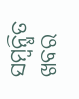ସମ୍ବନ୍ଧିତ ଖବର